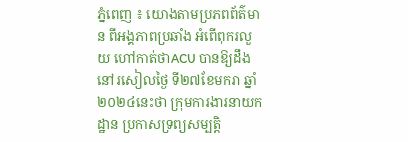ភ្នំពេញ ៖ យោងតាមប្រភពព័ត៌មាន ពីអង្គភាពប្រឆាំង អំពើពុករលួយ ហៅកាត់ថាACU បានឱ្យដឹងនៅរសៀលថ្ងៃ ទី២៧ខែមករា ឆ្នាំ២០២៤នេះថា ក្រុមការងារនាយកដ្ឋាន ប្រកាសទ្រព្យសម្បត្តិ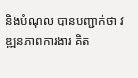និងបំណុល បានបញ្ជាក់ថា វឌ្ឍនភាពការងារ គិត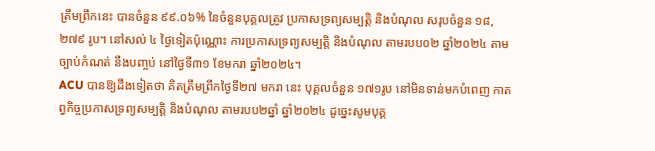ត្រឹមព្រឹកនេះ បានចំនួន ៩៩.០៦% នៃចំនួនបុគ្គលត្រូវ ប្រកាសទ្រព្យសម្បត្តិ និងបំណុល សរុបចំនួន ១៨,២៧៩ រូប។ នៅសល់ ៤ ថ្ងៃទៀតប៉ុណ្ណោះ ការប្រកាសទ្រព្យសម្បត្តិ និងបំណុល តាមរបប០២ ឆ្នាំ២០២៤ តាមច្បាប់កំណត់ នឹងបញ្ចប់ នៅថ្ងៃទី៣១ ខែមករា ឆ្នាំ២០២៤។
ACU បានឱ្យដឹងទៀតថា គិតត្រឹមព្រឹកថ្ងៃទី២៧ មករា នេះ បុគ្គលចំនួន ១៧១រូប នៅមិនទាន់មកបំពេញ កាតព្វកិច្ចប្រកាសទ្រព្យសម្បត្តិ និងបំណុល តាមរបប២ឆ្នាំ ឆ្នាំ២០២៤ ដូច្នេះសូមបុគ្គ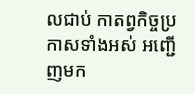លជាប់ កាតព្វកិច្ចប្រកាសទាំងអស់ អញ្ជើញមក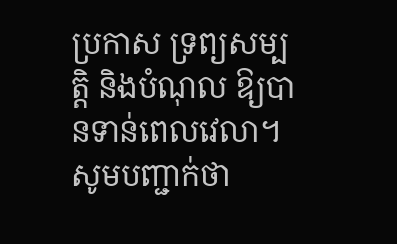ប្រកាស ទ្រព្យសម្បត្តិ និងបំណុល ឱ្យបានទាន់ពេលវេលា។
សូមបញ្ជាក់ថា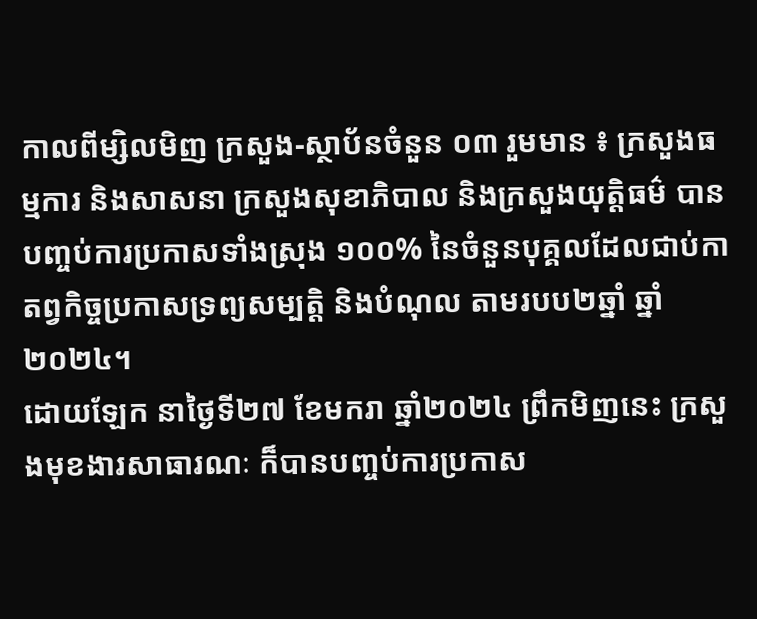កាលពីម្សិលមិញ ក្រសួង-ស្ថាប័នចំនួន ០៣ រួមមាន ៖ ក្រសួងធម្មការ និងសាសនា ក្រសួងសុខាភិបាល និងក្រសួងយុត្តិធម៌ បានបញ្ចប់ការប្រកាសទាំងស្រុង ១០០% នៃចំនួនបុគ្គលដែលជាប់កាតព្វកិច្ចប្រកាសទ្រព្យសម្បត្តិ និងបំណុល តាមរបប២ឆ្នាំ ឆ្នាំ២០២៤។
ដោយឡែក នាថ្ងៃទី២៧ ខែមករា ឆ្នាំ២០២៤ ព្រឹកមិញនេះ ក្រសួងមុខងារសាធារណៈ ក៏បានបញ្ចប់ការប្រកាស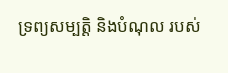ទ្រព្យសម្បត្តិ និងបំណុល របស់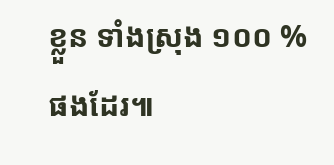ខ្លួន ទាំងស្រុង ១០០ % ផងដែរ៕